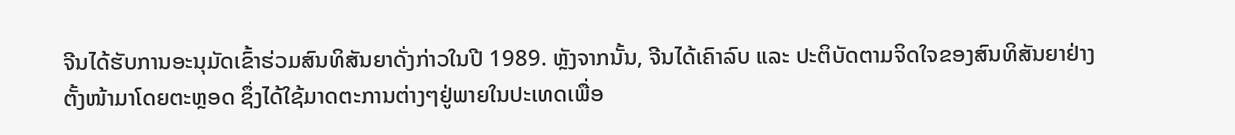ຈີນໄດ້ຮັບການອະນຸມັດເຂົ້າຮ່ວມສົນທິສັນຍາດັ່ງກ່າວໃນປີ 1989. ຫຼັງຈາກນັ້ນ, ຈີນໄດ້ເຄົາລົບ ແລະ ປະຕິບັດຕາມຈິດໃຈຂອງສົນທິສັນຍາຢ່າງຕັ້ງໜ້າມາໂດຍຕະຫຼອດ ຊຶ່ງໄດ້ໃຊ້ມາດຕະການຕ່າງໆຢູ່ພາຍໃນປະເທດເພື່ອ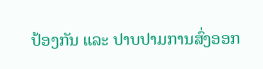ປ້ອງກັນ ແລະ ປາບປາມການສົ່ງອອກ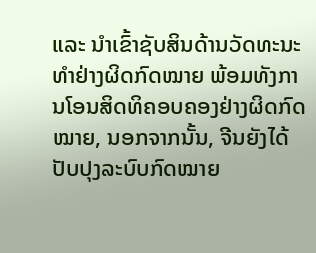ແລະ ນຳເຂົ້າຊັບສິນດ້ານວັດທະນະທຳຢ່າງຜິດກົດໝາຍ ພ້ອມທັງການໂອນສິດທິຄອບຄອງຢ່າງຜິດກົດໝາຍ, ນອກຈາກນັ້ນ, ຈີນຍັງໄດ້ປັບປຸງລະບົບກົດໝາຍ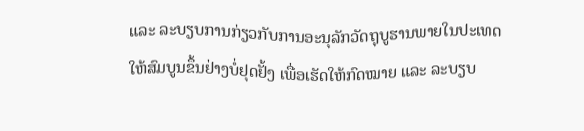ແລະ ລະບຽບການກ່ຽວກັບການອະນຸລັກວັດຖຸບູຮານພາຍໃນປະເທດໃຫ້ສົມບູນຂຶ້ນຢ່າງບໍ່ຢຸດຢັ້ງ ເພື່ອເຮັດໃຫ້ກົດໝາຍ ແລະ ລະບຽບ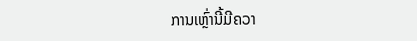ການເຫຼົ່ານີ້ມີຄວາ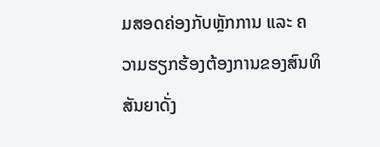ມສອດຄ່ອງກັບຫຼັກການ ແລະ ຄວາມຮຽກຮ້ອງຕ້ອງການຂອງສົນທິສັນຍາດັ່ງ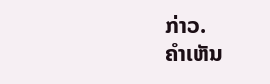ກ່າວ.
ຄໍາເຫັນ